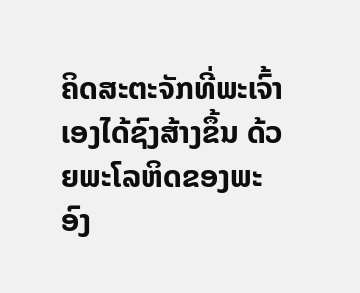ຄິດສະຕະຈັກທີ່ພະເຈົ້າເອງໄດ້ຊົງສ້າງຂຶ້ນ ດ້ວຍພະໂລຫິດຂອງພະອົງ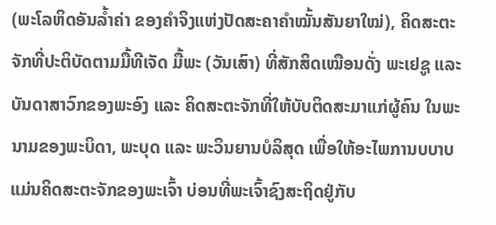(ພະໂລຫິດອັນລໍ້າຄ່າ ຂອງຄໍາຈິງແຫ່ງປັດສະຄາຄໍາໝັ້ນສັນຍາໃໝ່), ຄິດສະຕະຈັກທີ່ປະຕິບັດຕາມມື້ທີເຈັດ ມື້ພະ (ວັນເສົາ) ທີ່ສັກສິດເໝືອນດັ່ງ ພະເຢຊູ ແລະ ບັນດາສາວົກຂອງພະອົງ ແລະ ຄິດສະຕະຈັກທີ່ໃຫ້ບັບຕິດສະມາແກ່ຜູ້ຄົນ ໃນພະນາມຂອງພະບິດາ, ພະບຸດ ແລະ ພະວິນຍານບໍລິສຸດ ເພື່ອໃຫ້ອະໄພການບບາບ ແມ່ນຄິດສະຕະຈັກຂອງພະເຈົ້າ ບ່ອນທີ່ພະເຈົ້າຊົງສະຖິດຢູ່ກັບ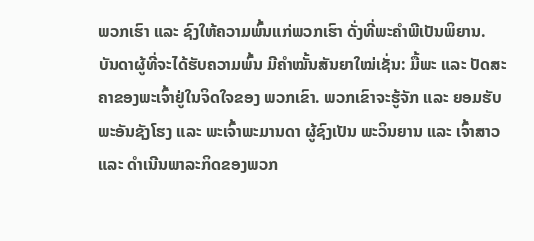ພວກເຮົາ ແລະ ຊົງໃຫ້ຄວາມພົ້ນແກ່ພວກເຮົາ ດັ່ງທີ່ພະຄໍາພີເປັນພິຍານ.
ບັນດາຜູ້ທີ່ຈະໄດ້ຮັບຄວາມພົ້ນ ມີຄໍາໝັ້ນສັນຍາໃໝ່ເຊັ່ນ: ມື້ພະ ແລະ ປັດສະຄາຂອງພະເຈົ້າຢູ່ໃນຈິດໃຈຂອງ ພວກເຂົາ. ພວກເຂົາຈະຮູ້ຈັກ ແລະ ຍອມຮັບພະອັນຊັງໂຮງ ແລະ ພະເຈົ້າພະມານດາ ຜູ້ຊົງເປັນ ພະວິນຍານ ແລະ ເຈົ້າສາວ ແລະ ດໍາເນີນພາລະກິດຂອງພວກ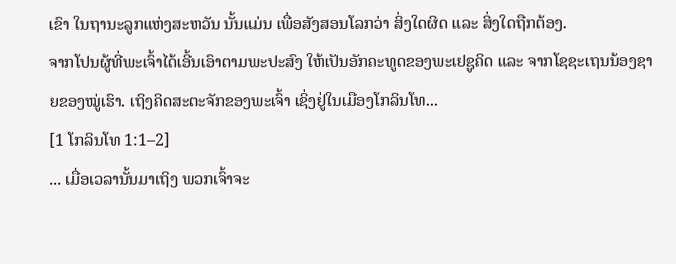ເຂົາ ໃນຖານະລູກແຫ່ງສະຫວັນ ນັ້ນແມ່ນ ເພື່ອສັງສອນໂລກວ່າ ສິ່ງໃດຜິດ ແລະ ສິ່ງໃດຖືກຕ້ອງ.
ຈາກໂປນຜູ້ທີ່ພະເຈົ້າໄດ້ເອີ້ນເອົາຕາມພະປະສົງ ໃຫ້ເປັນອັກຄະທູດຂອງພະເຢຊູຄິດ ແລະ ຈາກໂຊຊະເຖນນ້ອງຊາຍຂອງໝູ່ເຮົາ. ເຖິງຄິດສະຕະຈັກຂອງພະເຈົ້າ ເຊິ່ງຢູ່ໃນເມືອງໂກລິນໂທ...
[1 ໂກລິນໂທ 1:1–2]
... ເມື່ອເວລານັ້ນມາເຖິງ ພວກເຈົ້າຈະ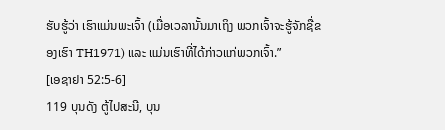ຮັບຮູ້ວ່າ ເຮົາແມ່ນພະເຈົ້າ (ເມື່ອເວລານັ້ນມາເຖິງ ພວກເຈົ້າຈະຮູ້ຈັກຊື່ຂອງເຮົາ TH1971) ແລະ ແມ່ນເຮົາທີ່ໄດ້ກ່າວແກ່ພວກເຈົ້າ.”
[ເອຊາຢາ 52:5-6]
119 ບຸນດັງ ຕູ້ໄປສະນີ, ບຸນ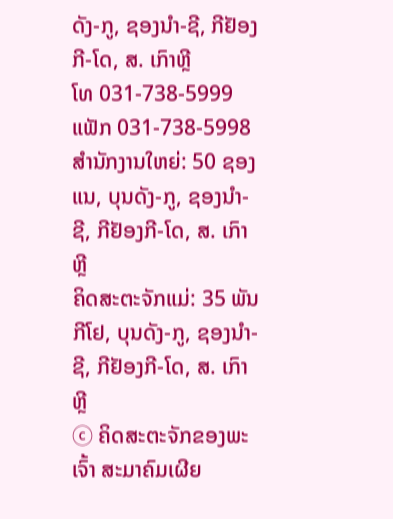ດັງ-ກູ, ຊອງນຳ-ຊີ, ກີຢັອງກີ-ໂດ, ສ. ເກົາຫຼີ
ໂທ 031-738-5999 ແຟັກ 031-738-5998
ສໍານັກງານໃຫຍ່: 50 ຊອງແນ, ບຸນດັງ-ກູ, ຊອງນຳ-ຊີ, ກີຢັອງກີ-ໂດ, ສ. ເກົາຫຼີ
ຄິດສະຕະຈັກແມ່: 35 ພັນກີໂຢ, ບຸນດັງ-ກູ, ຊອງນຳ-ຊີ, ກີຢັອງກີ-ໂດ, ສ. ເກົາຫຼີ
ⓒ ຄິດສະຕະຈັກຂອງພະເຈົ້າ ສະມາຄົມເຜີຍ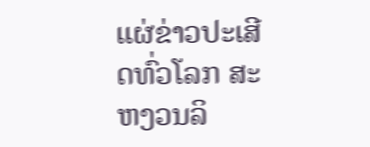ແຜ່ຂ່າວປະເສີດທົ່ວໂລກ ສະຫງວນລິ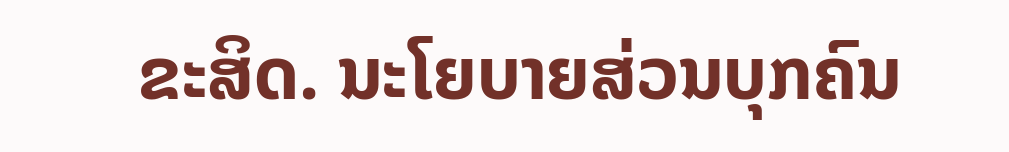ຂະສິດ. ນະໂຍບາຍສ່ວນບຸກຄົນ